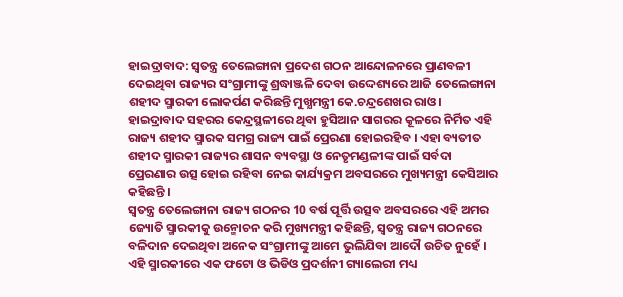ହାଇଦ୍ରାବାଦ: ସ୍ବତନ୍ତ୍ର ତେଲେଙ୍ଗାନା ପ୍ରଦେଶ ଗଠନ ଆନ୍ଦୋଳନରେ ପ୍ରାଣବଳୀ ଦେଇଥିବା ରାଜ୍ୟର ସଂଗ୍ରାମୀଙ୍କୁ ଶ୍ରଦ୍ଧାଞ୍ଜଳି ଦେବା ଉଦ୍ଦେଶ୍ୟରେ ଆଜି ତେଲେଙ୍ଗାନା ଶହୀଦ ସ୍ମାରକୀ ଲୋକର୍ପଣ କରିଛନ୍ତି ମୁଖ୍ଯମନ୍ତ୍ରୀ କେ.ଚନ୍ଦ୍ରଶେଖର ରାଓ । ହାଇଦ୍ରାବାଦ ସହରର କେନ୍ଦ୍ରସ୍ଥଳୀରେ ଥିବା ହୁସିଆନ ସାଗରର କୂଳରେ ନିର୍ମିତ ଏହି ରାଜ୍ୟ ଶହୀଦ ସ୍ମାରକ ସମଗ୍ର ରାଜ୍ୟ ପାଇଁ ପ୍ରେରଣା ହୋଇରହିବ । ଏହା ବ୍ୟତୀତ ଶହୀଦ ସ୍ମାରକୀ ରାଜ୍ୟର ଶାସନ ବ୍ୟବସ୍ଥା ଓ ନେତୃମଣ୍ଡଳୀଙ୍କ ପାଇଁ ସର୍ବଦା ପ୍ରେରଣାର ଉତ୍ସ ହୋଇ ରହିବା ନେଇ କାର୍ଯ୍ୟକ୍ରମ ଅବସରରେ ମୁଖ୍ୟମନ୍ତ୍ରୀ କେସିଆର କହିଛନ୍ତି ।
ସ୍ବତନ୍ତ୍ର ତେଲେଙ୍ଗାନା ରାଜ୍ୟ ଗଠନର 10 ବର୍ଷ ପୂର୍ତ୍ତି ଉତ୍ସବ ଅବସରରେ ଏହି ଅମର ଜ୍ୟୋତି ସ୍ମାରକୀକୁ ଉନ୍ମୋଚନ କରି ମୁଖ୍ୟମନ୍ତ୍ରୀ କହିଛନ୍ତି, ସ୍ବତନ୍ତ୍ର ରାଜ୍ୟ ଗଠନରେ ବଳିଦାନ ଦେଇଥିବା ଅନେକ ସଂଗ୍ରାମୀଙ୍କୁ ଆମେ ଭୁଲିଯିବା ଆଦୌ ଉଚିତ ନୁହେଁ । ଏହି ସ୍ମାରକୀରେ ଏକ ଫଟୋ ଓ ଭିଡିଓ ପ୍ରଦର୍ଶନୀ ଗ୍ୟାଲେରୀ ମଧ୍ୟ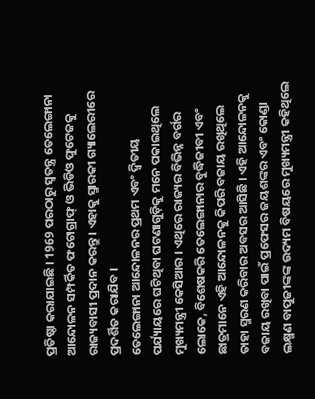ପ୍ରତିଷ୍ଠା କରାଯାଇଛି । 1969 ପରଠାରୁ ସ୍ବତନ୍ତ୍ର ତେଲେଙ୍ଗାନା ଆନ୍ଦୋଳନ ସମ୍ପର୍କିତ ଫଟୋଗ୍ରାଫ୍ ଓ ଭିଡିଓ ଫୁଟେଜକୁ ରାଜ୍ୟବାସୀ ପ୍ରଦାନ କରନ୍ତୁ । ଏହାକୁ ସ୍ମାରକୀ ଗ୍ୟାଲେରୀରେ ପ୍ରଦର୍ଶିତ କରାଯିବ ।
ତେଲେଙ୍ଗାନା ଆନ୍ଦୋଳନର ପ୍ରଥମ ଏବଂ ଦ୍ୱିତୀୟ ପର୍ଯ୍ୟାୟରେ ଘଟିଥିବା ଘଟଣାଗୁଡ଼ିକୁ ମନେ ପକାଇଥିଲେ ମୁଖ୍ୟମନ୍ତ୍ରୀ କେସିଆର । ଏଥିରେ ରାଜ୍ୟର ବିଭିନ୍ନ ବର୍ଗର ଲୋକେ, ବିଶେଷକରି ତେଲେଙ୍ଗାନାର ବୁଦ୍ଧିଜୀବୀ ଏବଂ ଛାତ୍ରମାନେ ଏହି ଆନ୍ଦୋଳନକୁ କିପରି ବଜାୟ ରଖିଥିଲେ ତାହା ସ୍ମରଣ କରିବାର ଅବସର ଆସିଛି । ଏହି ଆନ୍ଦୋଳନକୁ ବଜାୟ ରଖିବା ପାଇଁ ପ୍ରଫେସର ଜୟଶଙ୍କର ଏବଂ କୋଣ୍ଡା ଲକ୍ଷ୍ମଣ ବାପୁଜୀଙ୍କଙ୍କ ଉଦ୍ୟମ ବିଷୟରେ ମୁଖ୍ୟମନ୍ତ୍ରୀ କହିଥିଲେ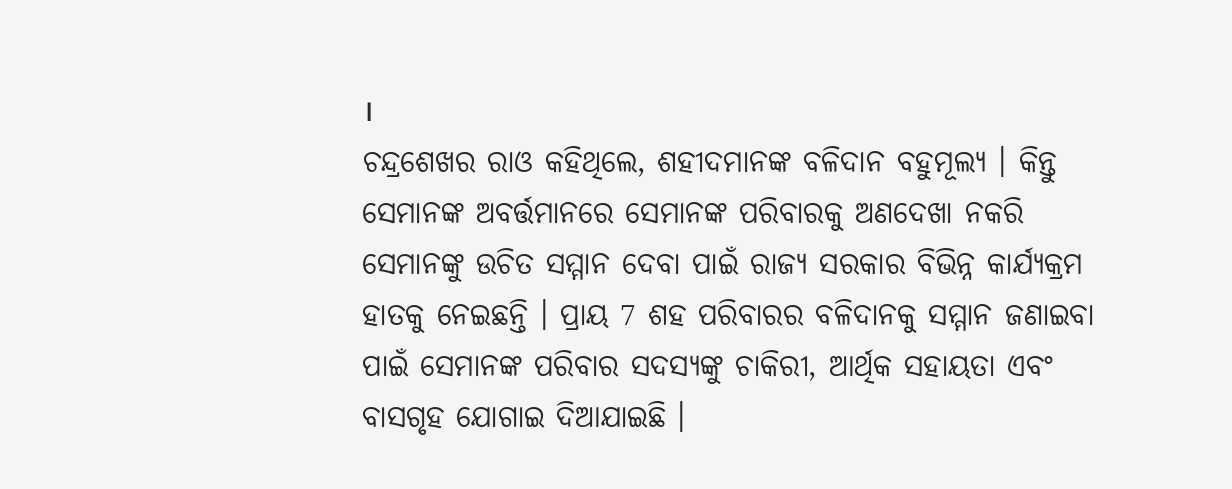।
ଚନ୍ଦ୍ରଶେଖର ରାଓ କହିଥିଲେ, ଶହୀଦମାନଙ୍କ ବଳିଦାନ ବହୁମୂଲ୍ୟ । କିନ୍ତୁ ସେମାନଙ୍କ ଅବର୍ତ୍ତମାନରେ ସେମାନଙ୍କ ପରିବାରକୁ ଅଣଦେଖା ନକରି ସେମାନଙ୍କୁ ଉଚିତ ସମ୍ମାନ ଦେବା ପାଇଁ ରାଜ୍ୟ ସରକାର ବିଭିନ୍ନ କାର୍ଯ୍ୟକ୍ରମ ହାତକୁ ନେଇଛନ୍ତି । ପ୍ରାୟ 7 ଶହ ପରିବାରର ବଳିଦାନକୁ ସମ୍ମାନ ଜଣାଇବା ପାଇଁ ସେମାନଙ୍କ ପରିବାର ସଦସ୍ୟଙ୍କୁ ଚାକିରୀ, ଆର୍ଥିକ ସହାୟତା ଏବଂ ବାସଗୃହ ଯୋଗାଇ ଦିଆଯାଇଛି ।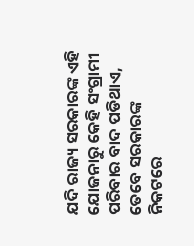ଯଦି ରାଜ୍ୟ ସରକାରଙ୍କ ଏହି ଯୋଜନାରୁ କେହି ସଂଗ୍ରାମୀ ପରିବାର ବାଦ ପଡିଥାଏ, ତେବେ ସରକାରଙ୍କ ନିକଟରେ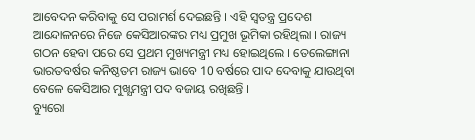ଆବେଦନ କରିବାକୁ ସେ ପରାମର୍ଶ ଦେଇଛନ୍ତି । ଏହି ସ୍ବତନ୍ତ୍ର ପ୍ରଦେଶ ଆନ୍ଦୋଳନରେ ନିଜେ କେସିଆରଙ୍କର ମଧ୍ୟ ପ୍ରମୁଖ ଭୂମିକା ରହିଥିଲା । ରାଜ୍ୟ ଗଠନ ହେବା ପରେ ସେ ପ୍ରଥମ ମୁଖ୍ୟମନ୍ତ୍ରୀ ମଧ୍ୟ ହୋଇଥିଲେ । ତେଲେଙ୍ଗାନା ଭାରତବର୍ଷର କନିଷ୍ଠତମ ରାଜ୍ୟ ଭାବେ 10 ବର୍ଷରେ ପାଦ ଦେବାକୁ ଯାଉଥିବା ବେଳେ କେସିଆର ମୁଖ୍ଯମନ୍ତ୍ରୀ ପଦ ବଜାୟ ରଖିଛନ୍ତି ।
ବ୍ୟୁରୋ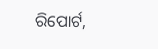ରିପୋର୍ଟ,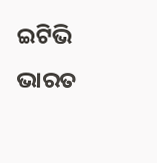ଇଟିଭି ଭାରତ